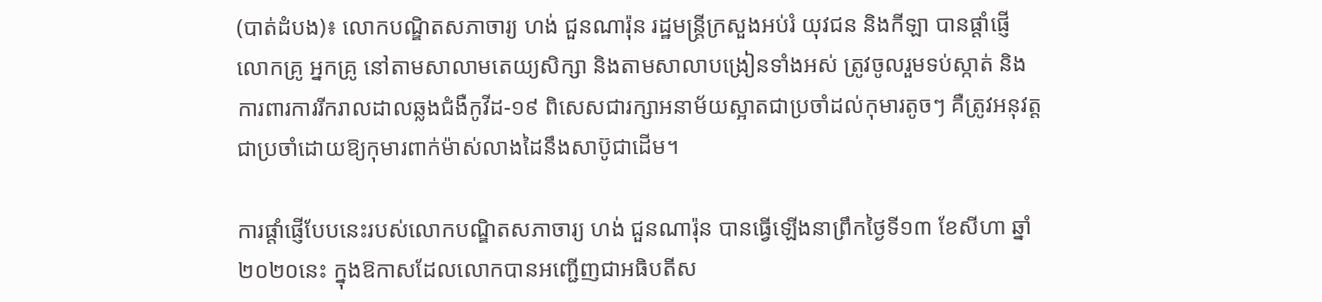(បាត់ដំបង)៖ លោកបណ្ឌិតសភាចារ្យ ហង់ ជួនណារ៉ុន រដ្ឋមន្រ្តីក្រសួងអប់រំ យុវជន និងកីឡា បានផ្តាំផ្ញើលោកគ្រូ អ្នកគ្រូ នៅតាមសាលាមតេយ្យសិក្សា និងតាមសាលាបង្រៀនទាំងអស់ ត្រូវចូលរួមទប់ស្កាត់ និងការពារការរីករាលដាលឆ្លងជំងឺកូវីដ-១៩ ពិសេសជារក្សាអនាម័យស្អាតជាប្រចាំដល់កុមារតូចៗ គឺត្រូវអនុវត្តជាប្រចាំដោយឱ្យកុមារពាក់ម៉ាស់លាងដៃនឹងសាប៊ូជាដើម។

ការផ្តាំផ្ញើបែបនេះរបស់លោកបណ្ឌិតសភាចារ្យ ហង់ ជួនណារ៉ុន បានធ្វើឡើងនាព្រឹកថ្ងៃទី១៣ ខែសីហា ឆ្នាំ២០២០នេះ ក្នុងឱកាសដែលលោកបានអញ្ជើញជាអធិបតីស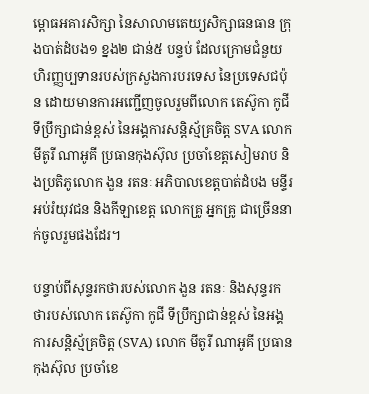ម្ពោធអគារសិក្សា នៃសាលាមតេយ្យសិក្សាធនធាន ក្រុងបាត់ដំបង១ ខ្នង២ ជាន់៥ បន្ទប់ ដែលក្រោមជំនួយហិរញ្ញប្បទានរបស់ក្រសួងការបរទេស នៃប្រទេសជប៉ុន ដោយមានការអញ្ជើញចូលរួមពីលោក តេស៊ូកា កូជី ទីប្រឹក្សាជាន់ខ្ពស់ នៃអង្គការសន្តិស្ម័គ្រចិត្ត SVA លោក មីតូរី ណាអូគី ប្រធានកុងស៊ុល ប្រចាំខេត្តសៀមរាប និងប្រតិភូលោក ងួន រតនៈ អភិបាលខេត្តបាត់ដំបង មន្ទីរអប់រំយុវជន និងកីឡាខេត្ត លោកគ្រូ អ្នកគ្រូ ជាច្រើននាក់ចូលរួមផងដែរ។

បន្ទាប់ពីសុន្ទរកថារបស់លោក ងួន រតនៈ និងសុន្ទរកថារបស់លោក តេស៊ូកា កូជី ទីប្រឹក្សាជាន់ខ្ពស់ នៃអង្គការសន្តិស្ម័គ្រចិត្ត (SVA) លោក មីតូរី ណាអូគី ប្រធានកុងស៊ុល ប្រចាំខេ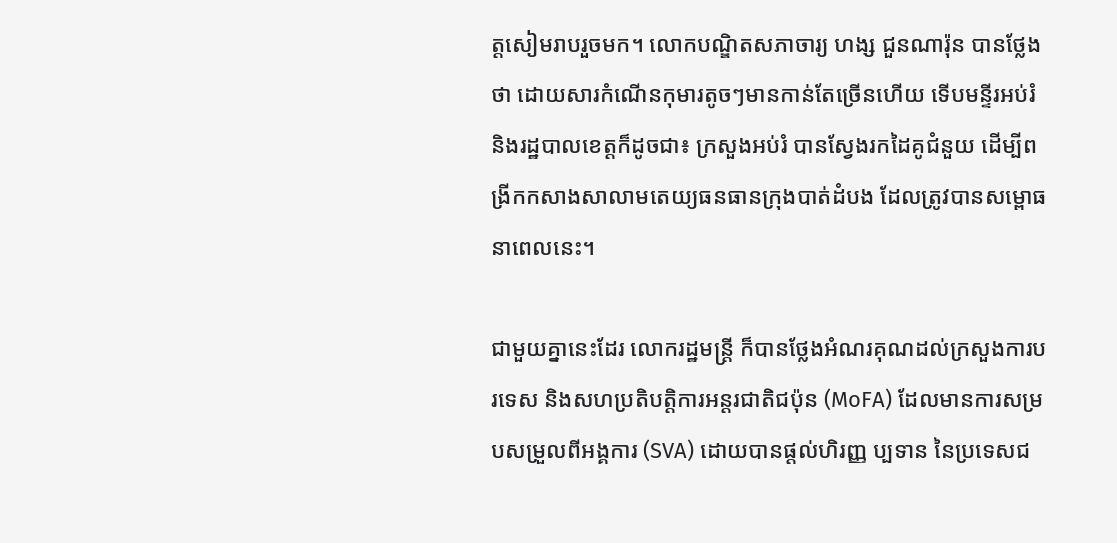ត្តសៀមរាបរួចមក។ លោកបណ្ឌិតសភាចារ្យ ហង្ស ជួនណារ៉ុន បានថ្លែងថា ដោយសារកំណើនកុមារតូចៗមានកាន់តែច្រើនហើយ ទើបមន្ទីរអប់រំ និងរដ្ឋបាលខេត្តក៏ដូចជា៖ ក្រសួងអប់រំ បានស្វែងរកដៃគូជំនួយ ដើម្បីពង្រីកកសាងសាលាមតេយ្យធនធានក្រុងបាត់ដំបង ដែលត្រូវបានសម្ពោធនាពេលនេះ។

ជាមួយគ្នានេះដែរ លោករដ្ឋមន្រ្តី ក៏បានថ្លែងអំណរគុណដល់ក្រសួងការបរទេស និងសហប្រតិបត្តិការអន្តរជាតិជប៉ុន (MoFA) ដែលមានការសម្របសម្រួលពីអង្គការ (SVA) ដោយបានផ្តល់ហិរញ្ញ ប្បទាន នៃប្រទេសជ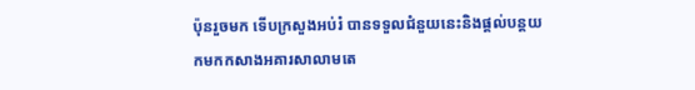ប៉ុនរួចមក ទើបក្រសួងអប់រំ បានទទួលជំនួយនេះនិងផ្តល់បន្តយកមកកសាងអគារសាលាមតេ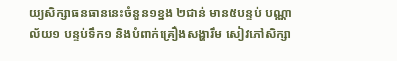យ្យសិក្សាធនធាននេះចំនួន១ខ្នង ២ជាន់ មាន៥បន្ទប់ បណ្ណាល័យ១ បន្ទប់ទឹក១ និងបំពាក់គ្រឿងសង្ហារឹម សៀវភៅសិក្សា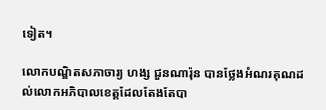ទៀត។

លោកបណ្ឌិតសភាចារ្យ ហង្ស ជួនណារ៉ុន បានថ្លែងអំណរគុណដល់លោកអភិបាលខេត្តដែលតែងតែបា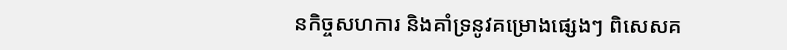នកិច្ចសហការ និងគាំទ្រនូវគម្រោងផ្សេងៗ ពិសេសគ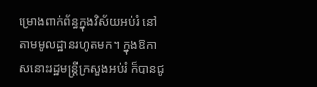ម្រោងពាក់ព័ន្ធក្នុងវិស័យអប់រំ នៅតាមមូលដ្ឋានរហូតមក។ ក្នុងឱកាសនោះរដ្ឋមន្ត្រីក្រសួងអប់រំ ក៏បានជូ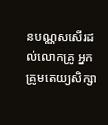នបណ្ណសសើរដល់លោកគ្រូ អ្នកគ្រូមតេយ្យសិក្សា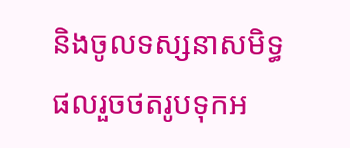និងចូលទស្សនាសមិទ្ធផលរួចថតរូបទុកអ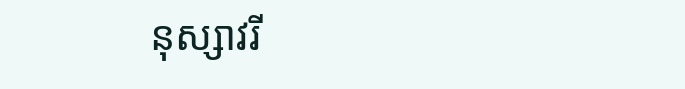នុស្សាវរី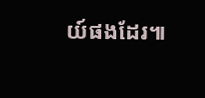យ៍ផងដែរ៕